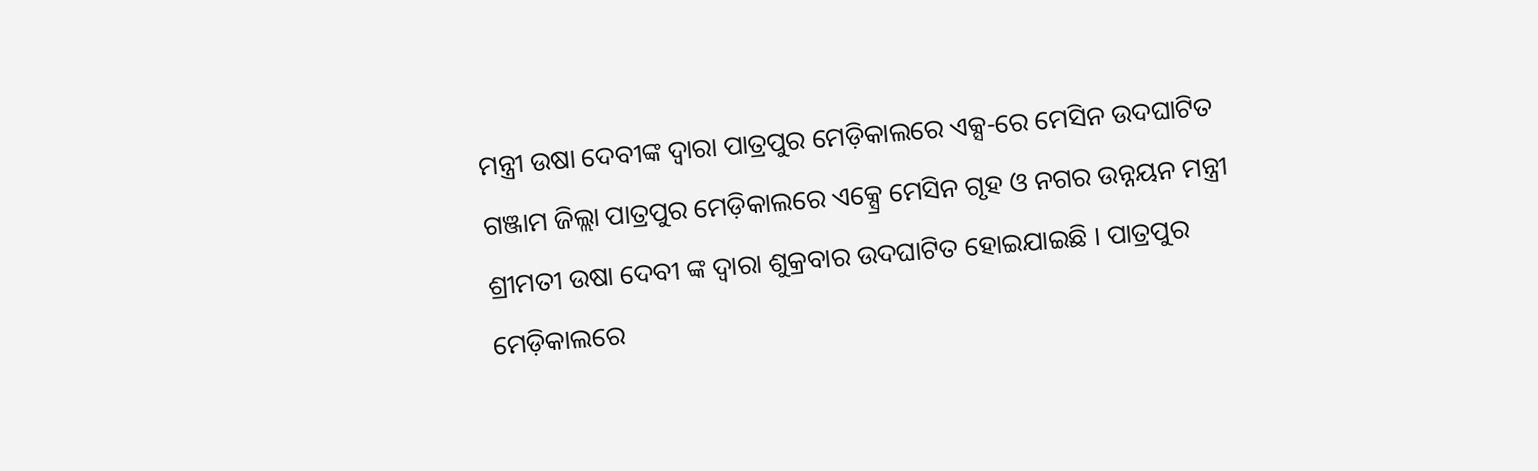ମନ୍ତ୍ରୀ ଉଷା ଦେବୀଙ୍କ ଦ୍ବାରା ପାତ୍ରପୁର ମେଡ଼ିକାଲରେ ଏକ୍ସ-ରେ ମେସିନ ଉଦଘାଟିତ
ଗଞ୍ଜାମ ଜିଲ୍ଲା ପାତ୍ରପୁର ମେଡ଼ିକାଲରେ ଏକ୍ସ୍ରେ ମେସିନ ଗୃହ ଓ ନଗର ଉନ୍ନୟନ ମନ୍ତ୍ରୀ ଶ୍ରୀମତୀ ଉଷା ଦେବୀ ଙ୍କ ଦ୍ବାରା ଶୁକ୍ରବାର ଉଦଘାଟିତ ହୋଇଯାଇଛି । ପାତ୍ରପୁର ମେଡ଼ିକାଲରେ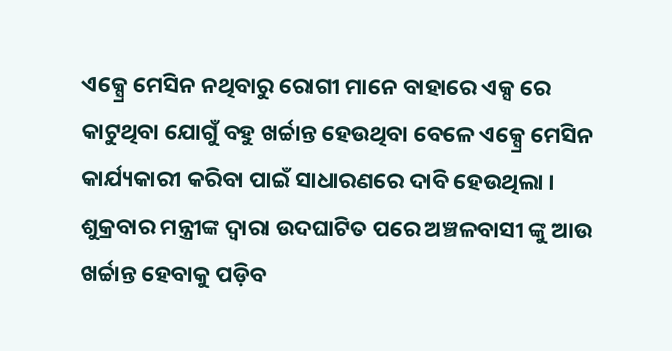ଏକ୍ସ୍ରେ ମେସିନ ନଥିବାରୁ ରୋଗୀ ମାନେ ବାହାରେ ଏକ୍ସ ରେ କାଟୁଥିବା ଯୋଗୁଁ ବହୁ ଖର୍ଚ୍ଚାନ୍ତ ହେଉଥିବା ବେଳେ ଏକ୍ସ୍ରେ ମେସିନ କାର୍ଯ୍ୟକାରୀ କରିବା ପାଇଁ ସାଧାରଣରେ ଦାବି ହେଉଥିଲା । ଶୁକ୍ରବାର ମନ୍ତ୍ରୀଙ୍କ ଦ୍ବାରା ଉଦଘାଟିତ ପରେ ଅଞ୍ଚଳବାସୀ ଙ୍କୁ ଆଉ ଖର୍ଚ୍ଚାନ୍ତ ହେବାକୁ ପଡ଼ିବ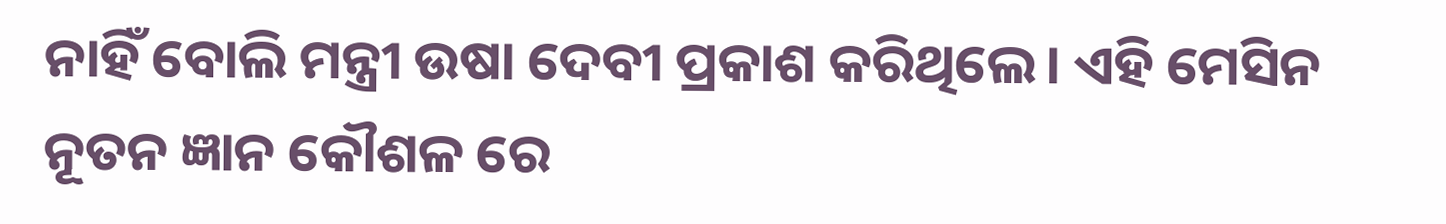ନାହିଁ ବୋଲି ମନ୍ତ୍ରୀ ଉଷା ଦେବୀ ପ୍ରକାଶ କରିଥିଲେ। ଏହି ମେସିନ ନୂତନ ଜ୍ଞାନ କୌଶଳ ରେ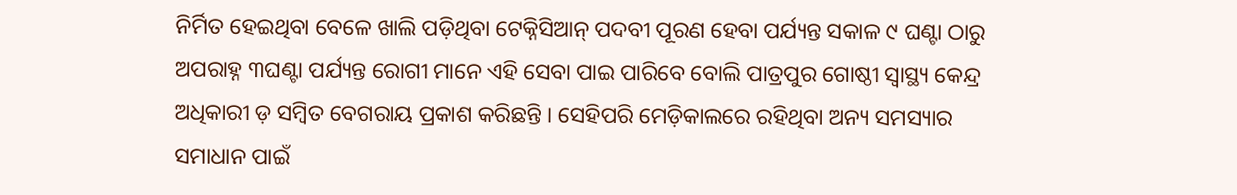ନିର୍ମିତ ହେଇଥିବା ବେଳେ ଖାଲି ପଡ଼ିଥିବା ଟେକ୍ନିସିଆନ୍ ପଦବୀ ପୂରଣ ହେବା ପର୍ଯ୍ୟନ୍ତ ସକାଳ ୯ ଘଣ୍ଟା ଠାରୁ ଅପରାହ୍ନ ୩ଘଣ୍ଟା ପର୍ଯ୍ୟନ୍ତ ରୋଗୀ ମାନେ ଏହି ସେବା ପାଇ ପାରିବେ ବୋଲି ପାତ୍ରପୁର ଗୋଷ୍ଠୀ ସ୍ବାସ୍ଥ୍ୟ କେନ୍ଦ୍ର ଅଧିକାରୀ ଡ଼ ସମ୍ବିତ ବେଗରାୟ ପ୍ରକାଶ କରିଛନ୍ତି । ସେହିପରି ମେଡ଼ିକାଲରେ ରହିଥିବା ଅନ୍ୟ ସମସ୍ୟାର ସମାଧାନ ପାଇଁ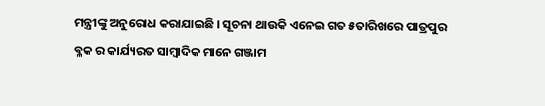ମନ୍ତ୍ରୀଙ୍କୁ ଅନୁରୋଧ କରାଯାଇଛି । ସୂଚନା ଥାଉକି ଏନେଇ ଗତ ୫ତାରିଖରେ ପାତ୍ରପୁର ବ୍ଳକ ର କାର୍ଯ୍ୟରତ ସାମ୍ବାଦିକ ମାନେ ଗଞ୍ଜାମ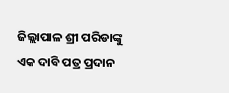ଜିଲ୍ଲାପାଳ ଶ୍ରୀ ପରିଡାଙ୍କୁ ଏକ ଦାବି ପତ୍ର ପ୍ରଦାନ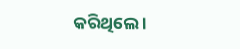କରିଥିଲେ ।